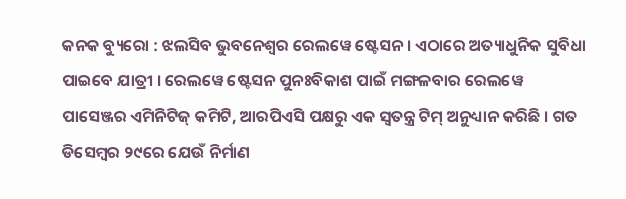କନକ ବ୍ୟୁରୋ : ଝଲସିବ ଭୁବନେଶ୍ୱର ରେଲୱେ ଷ୍ଟେସନ । ଏଠାରେ ଅତ୍ୟାଧୁନିକ ସୁବିଧା ପାଇବେ ଯାତ୍ରୀ । ରେଲୱେ ଷ୍ଟେସନ ପୁନଃବିକାଶ ପାଇଁ ମଙ୍ଗଳବାର ରେଲୱେ ପାସେଞ୍ଜର ଏମିନିଟିଜ୍ କମିଟି, ଆରପିଏସି ପକ୍ଷରୁ ଏକ ସ୍ୱତନ୍ତ୍ର ଟିମ୍ ଅନୁଧ୍ୟାନ କରିଛି । ଗତ ଡିସେମ୍ବର ୨୯ରେ ଯେଉଁ ନିର୍ମାଣ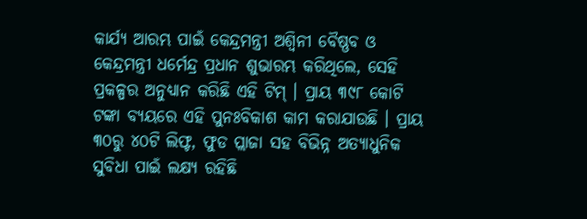କାର୍ଯ୍ୟ ଆରମ୍ଭ ପାଇଁ କେନ୍ଦ୍ରମନ୍ତ୍ରୀ ଅଶ୍ୱିନୀ ବୈଷ୍ଣବ ଓ କେନ୍ଦ୍ରମନ୍ତ୍ରୀ ଧର୍ମେନ୍ଦ୍ର ପ୍ରଧାନ ଶୁଭାରମ୍ଭ କରିଥିଲେ, ସେହି ପ୍ରକଳ୍ପର ଅନୁଧ୍ୟାନ କରିଛି ଏହି ଟିମ୍ । ପ୍ରାୟ ୩୯୮ କୋଟି ଟଙ୍କା ବ୍ୟୟରେ ଏହି ପୁନଃବିକାଶ କାମ କରାଯାଉଛି । ପ୍ରାୟ ୩୦ରୁ ୪୦ଟି ଲିଫ୍ଟ, ଫୁଡ ପ୍ଲାଜା ସହ ବିଭିନ୍ନ ଅତ୍ୟାଧୁନିକ ସୁବିଧା ପାଇଁ ଲକ୍ଷ୍ୟ ରହିଛି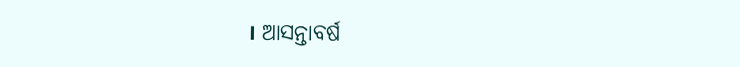। ଆସନ୍ତାବର୍ଷ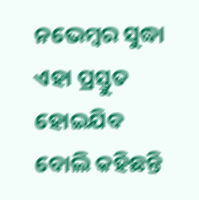ନଭେମ୍ବର ସୁଦ୍ଧା ଏହା ପ୍ରସ୍ତୁତ ହୋଇଯିବ ବୋଲି କହିଛନ୍ତି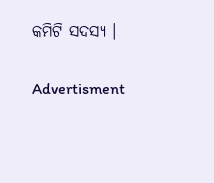କମିଟି ସଦସ୍ୟ ।

Advertisment